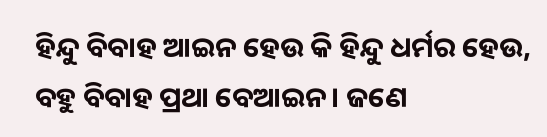ହିନ୍ଦୁ ବିବାହ ଆଇନ ହେଉ କି ହିନ୍ଦୁ ଧର୍ମର ହେଉ, ବହୁ ବିବାହ ପ୍ରଥା ବେଆଇନ। ଜଣେ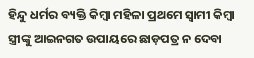ହିନ୍ଦୁ ଧର୍ମର ବ୍ୟକ୍ତି କିମ୍ବା ମହିଳା ପ୍ରଥମେ ସ୍ୱାମୀ କିମ୍ବା ସ୍ତ୍ରୀଙ୍କୁ ଆଇନଗତ ଉପାୟରେ ଛାଡ଼ପତ୍ର ନ ଦେବା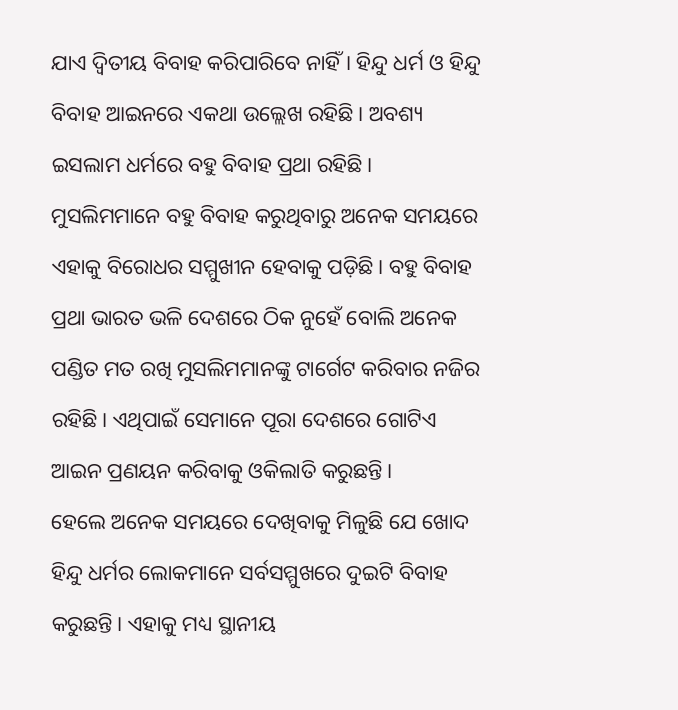ଯାଏ ଦ୍ୱିତୀୟ ବିବାହ କରିପାରିବେ ନାହିଁ। ହିନ୍ଦୁ ଧର୍ମ ଓ ହିନ୍ଦୁ ବିବାହ ଆଇନରେ ଏକଥା ଉଲ୍ଲେଖ ରହିଛି। ଅବଶ୍ୟ ଇସଲାମ ଧର୍ମରେ ବହୁ ବିବାହ ପ୍ରଥା ରହିଛି। ମୁସଲିମମାନେ ବହୁ ବିବାହ କରୁଥିବାରୁ ଅନେକ ସମୟରେ ଏହାକୁ ବିରୋଧର ସମ୍ମୁଖୀନ ହେବାକୁ ପଡ଼ିଛି। ବହୁ ବିବାହ ପ୍ରଥା ଭାରତ ଭଳି ଦେଶରେ ଠିକ ନୁହେଁ ବୋଲି ଅନେକ ପଣ୍ଡିତ ମତ ରଖି ମୁସଲିମମାନଙ୍କୁ ଟାର୍ଗେଟ କରିବାର ନଜିର ରହିଛି। ଏଥିପାଇଁ ସେମାନେ ପୂରା ଦେଶରେ ଗୋଟିଏ ଆଇନ ପ୍ରଣୟନ କରିବାକୁ ଓକିଲାତି କରୁଛନ୍ତି।
ହେଲେ ଅନେକ ସମୟରେ ଦେଖିବାକୁ ମିଳୁଛି ଯେ ଖୋଦ ହିନ୍ଦୁ ଧର୍ମର ଲୋକମାନେ ସର୍ବସମ୍ମୁଖରେ ଦୁଇଟି ବିବାହ କରୁଛନ୍ତି। ଏହାକୁ ମଧ୍ୟ ସ୍ଥାନୀୟ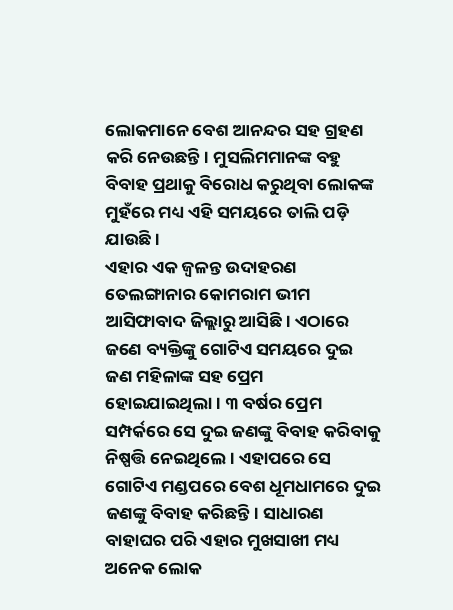ଲୋକମାନେ ବେଶ ଆନନ୍ଦର ସହ ଗ୍ରହଣ କରି ନେଉଛନ୍ତି। ମୁସଲିମମାନଙ୍କ ବହୁ ବିବାହ ପ୍ରଥାକୁ ବିରୋଧ କରୁଥିବା ଲୋକଙ୍କ ମୁହଁରେ ମଧ୍ୟ ଏହି ସମୟରେ ତାଲି ପଡ଼ି ଯାଉଛି।
ଏହାର ଏକ ଜ୍ୱଳନ୍ତ ଉଦାହରଣ ତେଲଙ୍ଗାନାର କୋମରାମ ଭୀମ ଆସିଫାବାଦ ଜିଲ୍ଲାରୁ ଆସିଛି। ଏଠାରେ ଜଣେ ବ୍ୟକ୍ତିଙ୍କୁ ଗୋଟିଏ ସମୟରେ ଦୁଇ ଜଣ ମହିଳାଙ୍କ ସହ ପ୍ରେମ ହୋଇଯାଇଥିଲା। ୩ ବର୍ଷର ପ୍ରେମ ସମ୍ପର୍କରେ ସେ ଦୁଇ ଜଣଙ୍କୁ ବିବାହ କରିବାକୁ ନିଷ୍ପତ୍ତି ନେଇଥିଲେ। ଏହାପରେ ସେ ଗୋଟିଏ ମଣ୍ଡପରେ ବେଶ ଧୂମଧାମରେ ଦୁଇ ଜଣଙ୍କୁ ବିବାହ କରିଛନ୍ତି। ସାଧାରଣ ବାହାଘର ପରି ଏହାର ମୁଖସାଖୀ ମଧ୍ୟ ଅନେକ ଲୋକ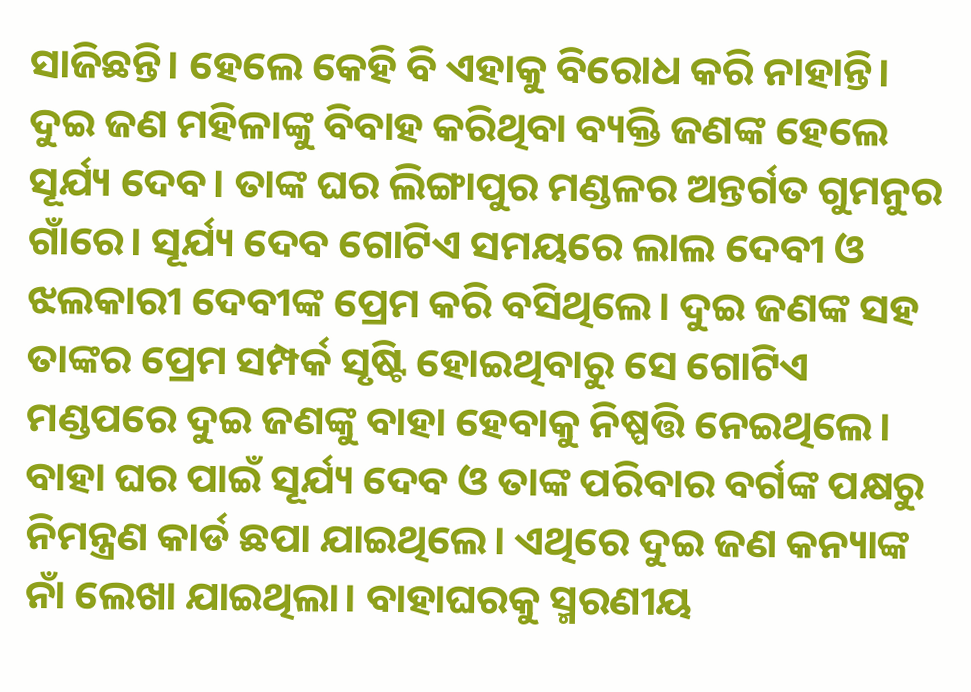ସାଜିଛନ୍ତି। ହେଲେ କେହି ବି ଏହାକୁ ବିରୋଧ କରି ନାହାନ୍ତି।
ଦୁଇ ଜଣ ମହିଳାଙ୍କୁ ବିବାହ କରିଥିବା ବ୍ୟକ୍ତି ଜଣଙ୍କ ହେଲେ ସୂର୍ଯ୍ୟ ଦେବ। ତାଙ୍କ ଘର ଲିଙ୍ଗାପୁର ମଣ୍ଡଳର ଅନ୍ତର୍ଗତ ଗୁମନୁର ଗାଁରେ। ସୂର୍ଯ୍ୟ ଦେବ ଗୋଟିଏ ସମୟରେ ଲାଲ ଦେବୀ ଓ ଝଲକାରୀ ଦେବୀଙ୍କ ପ୍ରେମ କରି ବସିଥିଲେ। ଦୁଇ ଜଣଙ୍କ ସହ ତାଙ୍କର ପ୍ରେମ ସମ୍ପର୍କ ସୃଷ୍ଟି ହୋଇଥିବାରୁ ସେ ଗୋଟିଏ ମଣ୍ଡପରେ ଦୁଇ ଜଣଙ୍କୁ ବାହା ହେବାକୁ ନିଷ୍ପତ୍ତି ନେଇଥିଲେ।
ବାହା ଘର ପାଇଁ ସୂର୍ଯ୍ୟ ଦେବ ଓ ତାଙ୍କ ପରିବାର ବର୍ଗଙ୍କ ପକ୍ଷରୁ ନିମନ୍ତ୍ରଣ କାର୍ଡ ଛପା ଯାଇଥିଲେ। ଏଥିରେ ଦୁଇ ଜଣ କନ୍ୟାଙ୍କ ନାଁ ଲେଖା ଯାଇଥିଲା। ବାହାଘରକୁ ସ୍ମରଣୀୟ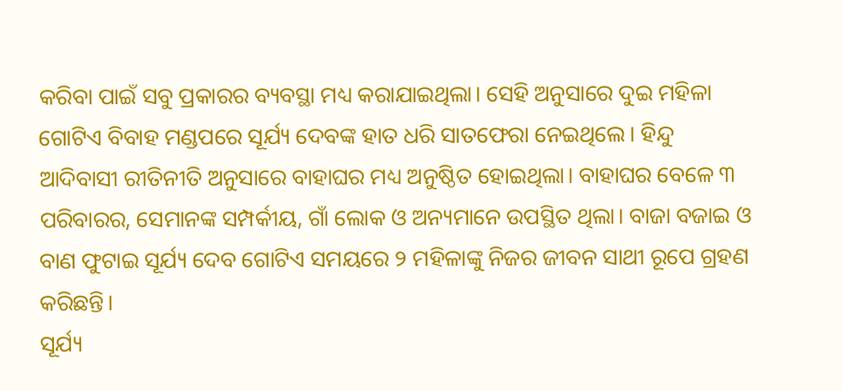କରିବା ପାଇଁ ସବୁ ପ୍ରକାରର ବ୍ୟବସ୍ଥା ମଧ୍ୟ କରାଯାଇଥିଲା। ସେହି ଅନୁସାରେ ଦୁଇ ମହିଳା ଗୋଟିଏ ବିବାହ ମଣ୍ଡପରେ ସୂର୍ଯ୍ୟ ଦେବଙ୍କ ହାତ ଧରି ସାତଫେରା ନେଇଥିଲେ। ହିନ୍ଦୁ ଆଦିବାସୀ ରୀତିନୀତି ଅନୁସାରେ ବାହାଘର ମଧ୍ୟ ଅନୁଷ୍ଠିତ ହୋଇଥିଲା। ବାହାଘର ବେଳେ ୩ ପରିବାରର, ସେମାନଙ୍କ ସମ୍ପର୍କୀୟ, ଗାଁ ଲୋକ ଓ ଅନ୍ୟମାନେ ଉପସ୍ଥିତ ଥିଲା। ବାଜା ବଜାଇ ଓ ବାଣ ଫୁଟାଇ ସୂର୍ଯ୍ୟ ଦେବ ଗୋଟିଏ ସମୟରେ ୨ ମହିଳାଙ୍କୁ ନିଜର ଜୀବନ ସାଥୀ ରୂପେ ଗ୍ରହଣ କରିଛନ୍ତି।
ସୂର୍ଯ୍ୟ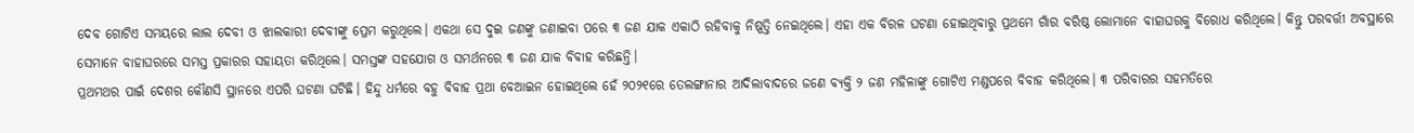ଦେବ ଗୋଟିଏ ସମୟରେ ଲାଲ ଦେବୀ ଓ ଝାଲକାରୀ ଦେବୀଙ୍କୁ ପ୍ରେମ କରୁଥିଲେ। ଏକଥା ସେ ଦୁଇ ଜଣଙ୍କୁ ଜଣାଇବା ପରେ ୩ ଜଣ ଯାକ ଏକାଠି ରହିବାକୁ ନିଷ୍ପତ୍ତି ନେଇଥିଲେ। ଏହା ଏକ ବିରଳ ଘଟଣା ହୋଇଥିବାରୁ ପ୍ରଥମେ ଗାଁର ବରିଷ୍ଠ ଲୋମାନେ ବାହାଘରକୁ ବିରୋଧ କରିଥିଲେ। କିନ୍ତୁ ପରବର୍ତ୍ତୀ ଅବସ୍ଥାରେ ସେମାନେ ବାହାଘରରେ ସମସ୍ତ ପ୍ରକାରର ସହାୟତା କରିଥିଲେ। ସମସ୍ତଙ୍କ ସହଯୋଗ ଓ ସମର୍ଥନରେ ୩ ଜଣ ଯାକ ବିବାହ କରିଛନ୍ତି।
ପ୍ରଥମଥର ପାଇଁ ଦେଶର କୌଣସି ସ୍ଥାନରେ ଏପରି ଘଟଣା ଘଟିଛି। ହିନ୍ଦୁ ଧର୍ମରେ ବହୁ ବିବାହ ପ୍ରଥା ବେଆଇନ ହୋଇଥିଲେ ହେଁ ୨୦୨୧ରେ ତେଲଙ୍ଗାନାର ଆଦିଲାବାଦରେ ଜଣେ ବ୍ୟକ୍ତି ୨ ଜଣ ମହିଳାଙ୍କୁ ଗୋଟିଏ ମଣ୍ଡପରେ ବିବାହ କରିଥିଲେ। ୩ ପରିବାରର ସହମତିରେ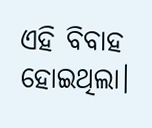ଏହି ବିବାହ ହୋଇଥିଲା।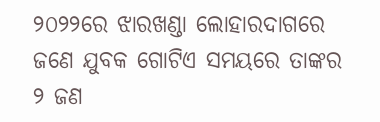୨୦୨୨ରେ ଝାରଖଣ୍ଡା ଲୋହାରଦାଗରେ ଜଣେ ଯୁବକ ଗୋଟିଏ ସମୟରେ ତାଙ୍କର ୨ ଜଣ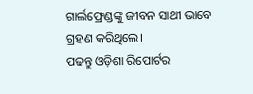ଗାର୍ଲଫ୍ରେଣ୍ଡଙ୍କୁ ଜୀବନ ସାଥୀ ଭାବେ ଗ୍ରହଣ କରିଥିଲେ।
ପଢନ୍ତୁ ଓଡ଼ିଶା ରିପୋର୍ଟର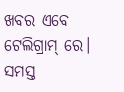ଖବର ଏବେ ଟେଲିଗ୍ରାମ୍ ରେ। ସମସ୍ତ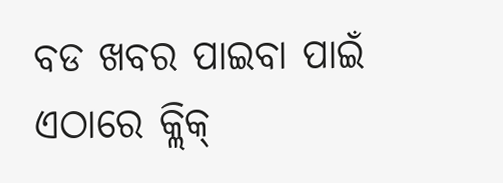ବଡ ଖବର ପାଇବା ପାଇଁ ଏଠାରେ କ୍ଲିକ୍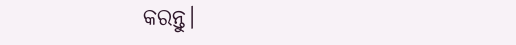କରନ୍ତୁ।